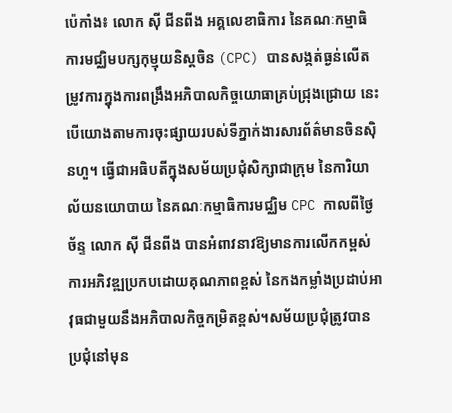ប៉េកាំង៖ លោក ស៊ី ជីនពីង អគ្គលេខាធិការ នៃគណៈកម្មាធិការមជ្ឈិមបក្សកុម្មុយនិស្តចិន (CPC) បានសង្កត់ធ្ងន់លើតម្រូវការក្នុងការពង្រឹងអភិបាលកិច្ចយោធាគ្រប់ជ្រុងជ្រោយ នេះបើយោងតាមការចុះផ្សាយរបស់ទីភ្នាក់ងារសារព័ត៌មានចិនស៊ិនហួ។ ធ្វើជាអធិបតីក្នុងសម័យប្រជុំសិក្សាជាក្រុម នៃការិយាល័យនយោបាយ នៃគណៈកម្មាធិការមជ្ឈិម CPC កាលពីថ្ងៃច័ន្ទ លោក ស៊ី ជីនពីង បានអំពាវនាវឱ្យមានការលើកកម្ពស់ការអភិវឌ្ឍប្រកបដោយគុណភាពខ្ពស់ នៃកងកម្លាំងប្រដាប់អាវុធជាមួយនឹងអភិបាលកិច្ចកម្រិតខ្ពស់។សម័យប្រជុំត្រូវបានប្រជុំនៅមុន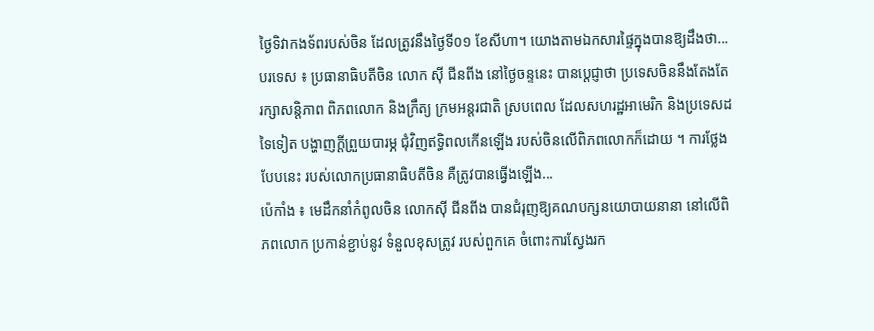ថ្ងៃទិវាកងទ័ពរបស់ចិន ដែលត្រូវនឹងថ្ងៃទី០១ ខែសីហា។ យោងតាមឯកសារផ្ទៃក្នុងបានឱ្យដឹងថា...
បរទេស ៖ ប្រធានាធិបតីចិន លោក ស៊ី ជីនពីង នៅថ្ងៃចន្ទនេះ បានប្តេជ្ញាថា ប្រទេសចិននឹងតែងតែរក្សាសន្តិភាព ពិភពលោក និងក្រឹត្យ ក្រមអន្តរជាតិ ស្របពេល ដែលសហរដ្ឋអាមេរិក និងប្រទេសដទៃទៀត បង្ហាញក្តីព្រួយបារម្ភ ជុំវិញឥទ្ធិពលកើនឡើង របស់ចិនលើពិភពលោកក៏ដោយ ។ ការថ្លែងបែបនេះ របស់លោកប្រធានាធិបតីចិន គឺត្រូវបានធ្វើងឡើង...
ប៉េកាំង ៖ មេដឹកនាំកំពូលចិន លោកស៊ី ជីនពីង បានជំរុញឱ្យគណបក្សនយោបាយនានា នៅលើពិភពលោក ប្រកាន់ខ្ជាប់នូវ ទំនួលខុសត្រូវ របស់ពួកគេ ចំពោះការស្វែងរក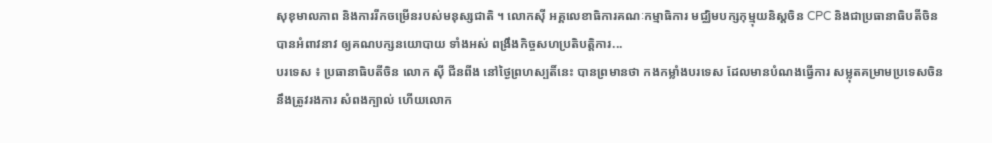សុខុមាលភាព និងការរីកចម្រើនរបស់មនុស្សជាតិ ។ លោកស៊ី អគ្គលេខាធិការគណៈកម្មាធិការ មជ្ឈិមបក្សកុម្មុយនិស្តចិន CPC និងជាប្រធានាធិបតីចិន បានអំពាវនាវ ឲ្យគណបក្សនយោបាយ ទាំងអស់ ពង្រឹងកិច្ចសហប្រតិបត្តិការ...
បរទេស ៖ ប្រធានាធិបតីចិន លោក ស៊ី ជីនពីង នៅថ្ងៃព្រហស្បតិ៍នេះ បានព្រមានថា កងកម្លាំងបរទេស ដែលមានបំណងធ្វើការ សម្លុតគម្រាមប្រទេសចិន នឹងត្រូវរងការ សំពងក្បាល់ ហើយលោក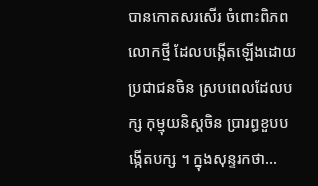បានកោតសរសើរ ចំពោះពិភពលោកថ្មី ដែលបង្កើតឡើងដោយប្រជាជនចិន ស្របពេលដែលបក្ស កុម្មុយនិស្តចិន បា្ររព្ធខួបបង្កើតបក្ស ។ ក្នុងសុន្ទរកថា...